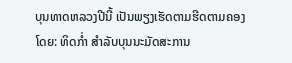ບຸນທາດຫລວງປີນີ້ ເປັນພຽງເຮັດຕາມຮີດຕາມຄອງ
ໂດຍ: ທິດກໍ່າ ສຳລັບບຸນນະມັດສະການ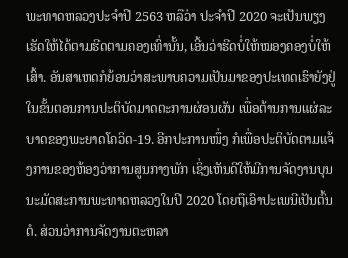ພະທາດຫລວງປະຈຳປີ 2563 ຫລືວ່າ ປະຈຳປີ 2020 ຈະເປັນພຽງເຮັດໃຫ້ໄດ້ຕາມຮີດຕາມຄອງເທົ່ານັ້ນ, ເອີ້ນວ່າຮີດບໍ່ໃຫ້ໝອງຄອງບໍ່ໃຫ້ເສົ້າ. ອັນສາເຫດກໍຍ້ອນວ່າສະພາບຄວາມເປັນມາຂອງປະເທດເຮົາຍັງຢູ່ໃນຂັ້ນຕອນການປະຕິບັດມາດຕະການຜ່ອນຜັນ ເພື່ອຕ້ານການແຜ່ລະບາດຂອງພະຍາດໂຄວິດ-19. ອີກປະການໜຶ່ງ ກໍເພື່ອປະຕິບັດຕາມແຈ້ງການຂອງຫ້ອງວ່າການສູນກາງພັກ ເຊິ່ງເຫັນດີໃຫ້ມີການຈັດງານບຸນນະມັດສະການພະທາດຫລວງໃນປີ 2020 ໂດຍຖືເອົາປະເພນີເປັນຕົ້ນຕໍ. ສ່ວນວ່າການຈັດງານຕະຫລາ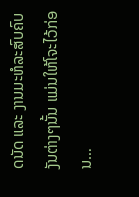ດນັດ ແລະ ງານມະຫໍລະສົບຄົບງັນຕ່າງໆນັ້ນ ແມ່ນໃຫ້ໂຈະໄວ້ກ່ອນ…